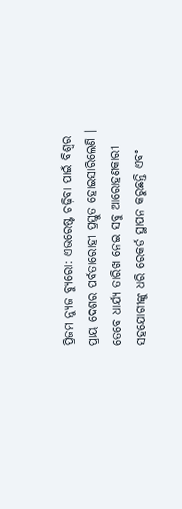ପ୍ରିଜମ ନ୍ୟୁଜ ବ୍ୟୁରୋ: ଏଭରେଷ୍ଟ ଚଢ଼ିବା ପାଇଁ ବିଶ୍ୱର ପ୍ରାୟ ଦେଶର ପର୍ବତାରୋହୀ ପ୍ରସ୍ତୁତ ହୋଇସାରିଲେଣି । ତେବେ ଧାର୍ଯ୍ୟ ତାରିଖ ନେଇ ସବୁ ଆରୋହଣକାରୀ ସହଯୋଗୀଙ୍କୁ ଧରି ରେକର୍ଡ ସ୍ଥାପନ କରୁଛନ୍ତି ଏବଂ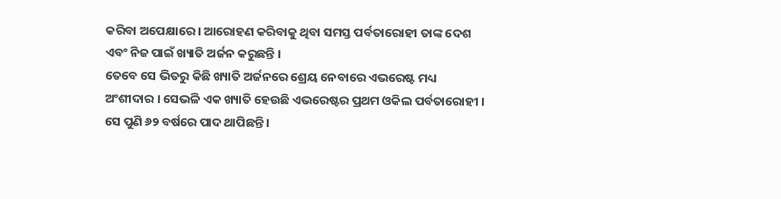କରିବା ଅପେକ୍ଷାରେ । ଆରୋହଣ କରିବାକୁ ଥିବା ସମସ୍ତ ପର୍ବତାରୋହୀ ତାଙ୍କ ଦେଶ ଏବଂ ନିଜ ପାଇଁ ଖ୍ୟାତି ଅର୍ଜନ କରୁଛନ୍ତି ।
ତେବେ ସେ ଭିତରୁ କିଛି ଖ୍ୟାତି ଅର୍ଜନରେ ଶ୍ରେୟ ନେବାରେ ଏଭରେଷ୍ଟ ମଧ୍ୟ ଅଂଶୀଦାର । ସେଭଳି ଏକ ଖ୍ୟାତି ହେଉଛି ଏଭରେଷ୍ଟର ପ୍ରଥମ ଓକିଲ ପର୍ବତାରୋହୀ । ସେ ପୁଣି ୬୨ ବର୍ଷରେ ପାଦ ଥାପିଛନ୍ତି ।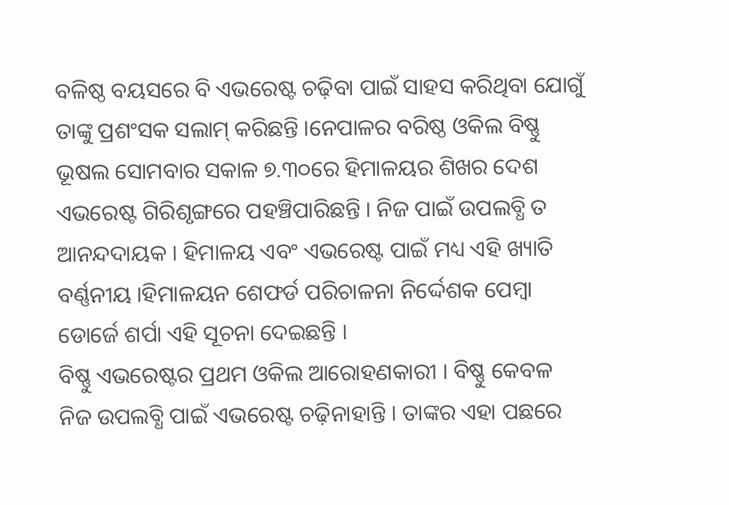ବଳିଷ୍ଠ ବୟସରେ ବି ଏଭରେଷ୍ଟ ଚଢ଼ିବା ପାଇଁ ସାହସ କରିଥିବା ଯୋଗୁଁ ତାଙ୍କୁ ପ୍ରଶଂସକ ସଲାମ୍ କରିଛନ୍ତି ।ନେପାଳର ବରିଷ୍ଠ ଓକିଲ ବିଷ୍ଣୁ ଭୂଷଲ ସୋମବାର ସକାଳ ୭.୩୦ରେ ହିମାଳୟର ଶିଖର ଦେଶ ଏଭରେଷ୍ଟ ଗିରିଶୃଙ୍ଗରେ ପହଞ୍ଚିପାରିଛନ୍ତି । ନିଜ ପାଇଁ ଉପଲବ୍ଧି ତ ଆନନ୍ଦଦାୟକ । ହିମାଳୟ ଏବଂ ଏଭରେଷ୍ଟ ପାଇଁ ମଧ୍ୟ ଏହି ଖ୍ୟାତି ବର୍ଣ୍ଣନୀୟ ।ହିମାଳୟନ ଶେଫର୍ଡ ପରିଚାଳନା ନିର୍ଦ୍ଦେଶକ ପେମ୍ବା ଡୋର୍ଜେ ଶର୍ପା ଏହି ସୂଚନା ଦେଇଛନ୍ତି ।
ବିଷ୍ଣୁ ଏଭରେଷ୍ଟର ପ୍ରଥମ ଓକିଲ ଆରୋହଣକାରୀ । ବିଷ୍ଣୁ କେବଳ ନିଜ ଉପଲବ୍ଧି ପାଇଁ ଏଭରେଷ୍ଟ ଚଢ଼ିନାହାନ୍ତି । ତାଙ୍କର ଏହା ପଛରେ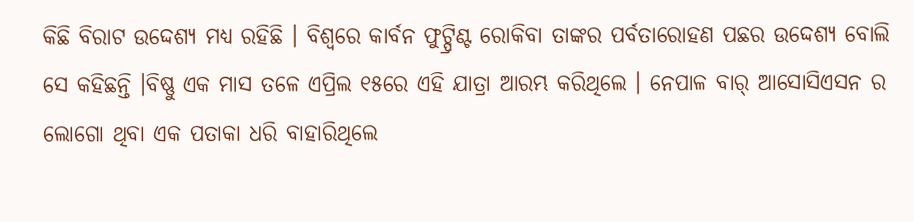କିଛି ବିରାଟ ଉଦ୍ଦେଶ୍ୟ ମଧ୍ୟ ରହିଛି । ବିଶ୍ୱରେ କାର୍ବନ ଫୁଟ୍ପ୍ରିଣ୍ଟ ରୋକିବା ତାଙ୍କର ପର୍ବତାରୋହଣ ପଛର ଉଦ୍ଦେଶ୍ୟ ବୋଲି ସେ କହିଛନ୍ତି ।ବିଷ୍ଣୁ ଏକ ମାସ ତଳେ ଏପ୍ରିଲ ୧୫ରେ ଏହି ଯାତ୍ରା ଆରମ୍ଭ କରିଥିଲେ । ନେପାଳ ବାର୍ ଆସୋସିଏସନ ର ଲୋଗୋ ଥିବା ଏକ ପତାକା ଧରି ବାହାରିଥିଲେ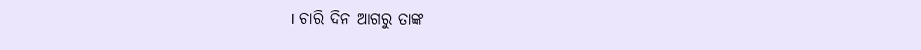। ଚାରି ଦିନ ଆଗରୁ ତାଙ୍କ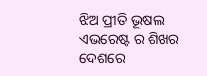ଝିଅ ପ୍ରୀତି ଭୂଷଲ ଏଭରେଷ୍ଟ ର ଶିଖର ଦେଶରେ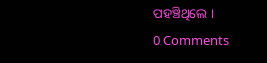ପହଞ୍ଚିଥିଲେ ।
0 Comments